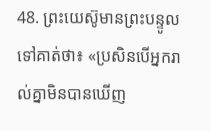48. ព្រះយេស៊ូមានព្រះបន្ទូលទៅគាត់ថា៖ «ប្រសិនបើអ្នករាល់គ្នាមិនបានឃើញ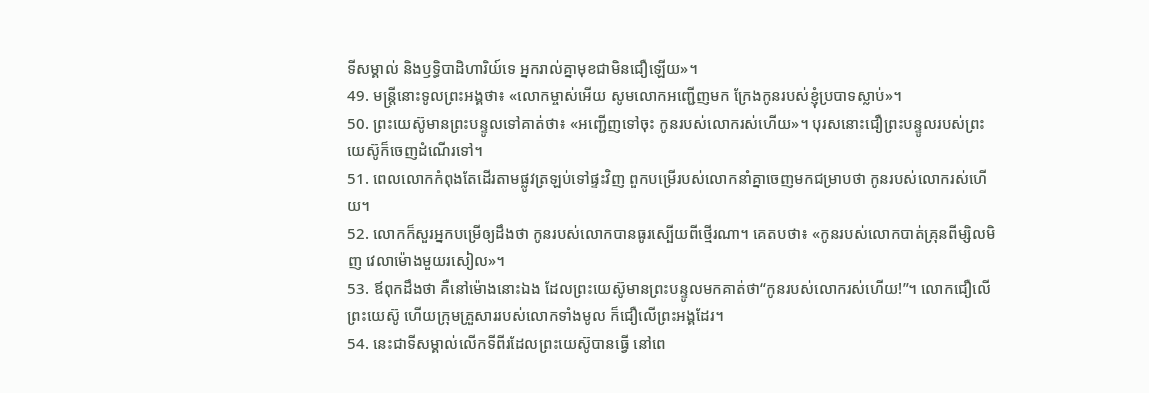ទីសម្គាល់ និងឫទ្ធិបាដិហារិយ៍ទេ អ្នករាល់គ្នាមុខជាមិនជឿឡើយ»។
49. មន្ត្រីនោះទូលព្រះអង្គថា៖ «លោកម្ចាស់អើយ សូមលោកអញ្ជើញមក ក្រែងកូនរបស់ខ្ញុំប្របាទស្លាប់»។
50. ព្រះយេស៊ូមានព្រះបន្ទូលទៅគាត់ថា៖ «អញ្ជើញទៅចុះ កូនរបស់លោករស់ហើយ»។ បុរសនោះជឿព្រះបន្ទូលរបស់ព្រះយេស៊ូក៏ចេញដំណើរទៅ។
51. ពេលលោកកំពុងតែដើរតាមផ្លូវត្រឡប់ទៅផ្ទះវិញ ពួកបម្រើរបស់លោកនាំគ្នាចេញមកជម្រាបថា កូនរបស់លោករស់ហើយ។
52. លោកក៏សួរអ្នកបម្រើឲ្យដឹងថា កូនរបស់លោកបានធូរស្បើយពីថ្មើរណា។ គេតបថា៖ «កូនរបស់លោកបាត់គ្រុនពីម្សិលមិញ វេលាម៉ោងមួយរសៀល»។
53. ឪពុកដឹងថា គឺនៅម៉ោងនោះឯង ដែលព្រះយេស៊ូមានព្រះបន្ទូលមកគាត់ថា“កូនរបស់លោករស់ហើយ!”។ លោកជឿលើព្រះយេស៊ូ ហើយក្រុមគ្រួសាររបស់លោកទាំងមូល ក៏ជឿលើព្រះអង្គដែរ។
54. នេះជាទីសម្គាល់លើកទីពីរដែលព្រះយេស៊ូបានធ្វើ នៅពេ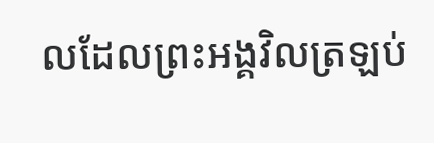លដែលព្រះអង្គវិលត្រឡប់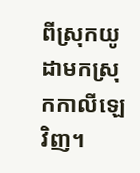ពីស្រុកយូដាមកស្រុកកាលីឡេវិញ។